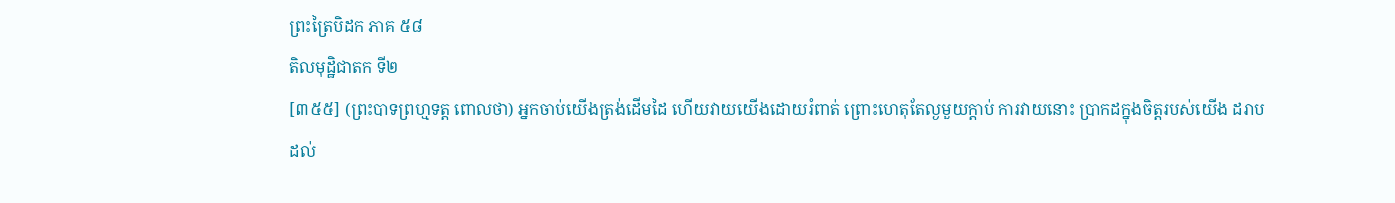ព្រះត្រៃបិដក ភាគ ៥៨
តិលមុដ្ឋិជាតក ទី២
[៣៥៥] (ព្រះបាទព្រហ្មទត្ត ពោលថា) អ្នកចាប់យើងត្រង់ដើមដៃ ហើយវាយយើងដោយរំពាត់ ព្រោះហេតុតែល្ងមួយក្ដាប់ ការវាយនោះ ប្រាកដក្នុងចិត្តរបស់យើង ដរាបដល់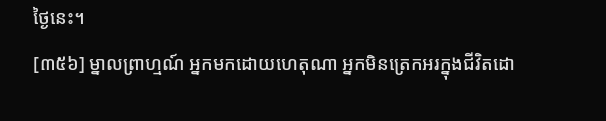ថ្ងៃនេះ។
[៣៥៦] ម្នាលព្រាហ្មណ៍ អ្នកមកដោយហេតុណា អ្នកមិនត្រេកអរក្នុងជីវិតដោ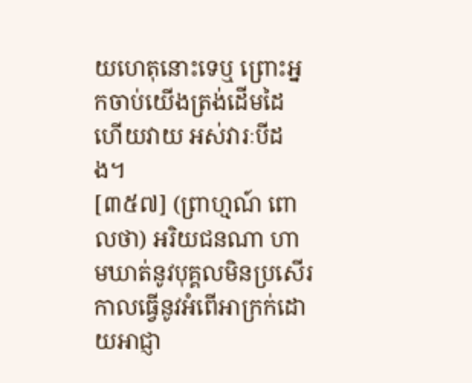យហេតុនោះទេឬ ព្រោះអ្នកចាប់យើងត្រង់ដើមដៃ ហើយវាយ អស់វារៈបីដង។
[៣៥៧] (ព្រាហ្មណ៍ ពោលថា) អរិយជនណា ហាមឃាត់នូវបុគ្គលមិនប្រសើរ កាលធ្វើនូវអំពើអាក្រក់ដោយអាជ្ញា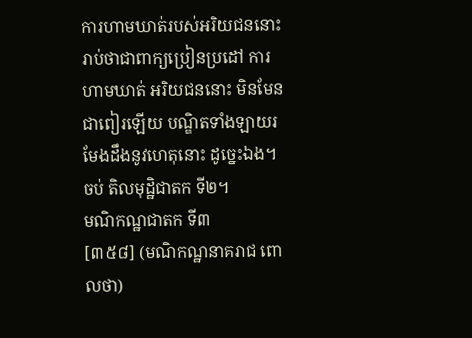ការហាមឃាត់របស់អរិយជននោះ រាប់ថាជាពាក្យប្រៀនប្រដៅ ការហាមឃាត់ អរិយជននោះ មិនមែនជាពៀរឡើយ បណ្ឌិតទាំងឡាយរមែងដឹងនូវហេតុនោះ ដូច្នេះឯង។
ចប់ តិលមុដ្ឋិជាតក ទី២។
មណិកណ្ឋជាតក ទី៣
[៣៥៨] (មណិកណ្ឋនាគរាជ ពោលថា)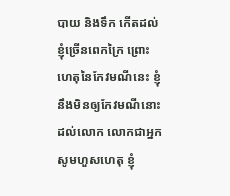បាយ និងទឹក កើតដល់ខ្ញុំច្រើនពេកក្រៃ ព្រោះហេតុនៃកែវមណីនេះ ខ្ញុំនឹងមិនឲ្យកែវមណីនោះដល់លោក លោកជាអ្នកសូមហួសហេតុ ខ្ញុំ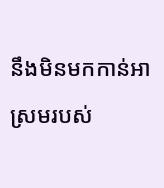នឹងមិនមកកាន់អាស្រមរបស់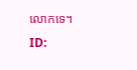លោកទេ។
ID: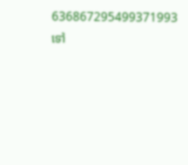636867295499371993
ទៅ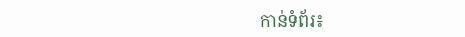កាន់ទំព័រ៖